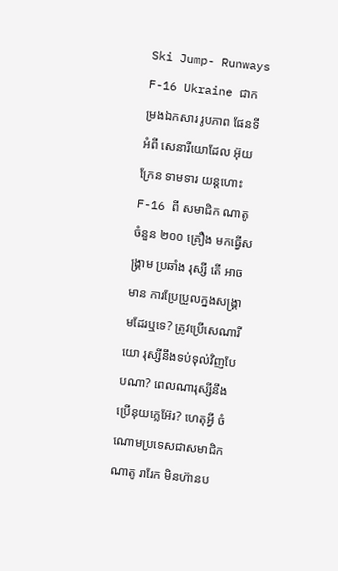Ski Jump- Runways F-16 Ukraine ជាកម្រងឯកសារ រូបភាព ផែនទី អំពី សេនារីយោដែល អ៊ុយក្រែន ទាមទារ យន្តហោះ F-16 ពី សមាជិក ណាតូ ចំនួន ២០០ គ្រឿង មកធ្វើសង្រ្គាម ប្រឆាំង រុស្សី តើ អាចមាន ការប្រែប្រួលក្នងសង្រ្គាមដែរឬទេ? ត្រូវប្រើសេណារីយោ រុស្សីនឹងទប់ទុល់វិញបែបណា? ពេលណារុស្សីនឹងប្រើនុយក្លេអ៊ែរ? ហេតុអ្វី ចំណោមប្រទេសជាសមាជិក ណាតូ រារែក មិនហ៊ានប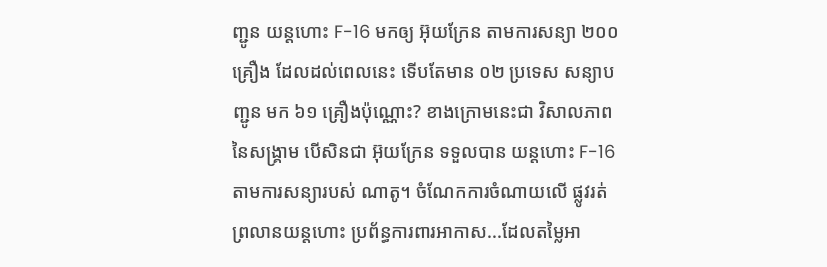ញ្ជូន យន្តហោះ F-16 មកឲ្យ អ៊ុយក្រែន តាមការសន្យា ២០០ គ្រឿង ដែលដល់ពេលនេះ ទើបតែមាន ០២ ប្រទេស សន្យាបញ្ជូន មក ៦១ គ្រឿងប៉ុណ្ណោះ? ខាងក្រោមនេះជា វិសាលភាពនៃសង្រ្គាម បើសិនជា អ៊ុយក្រែន ទទួលបាន យន្តហោះ F-16 តាមការសន្យារបស់ ណាតូ។ ចំណែកការចំណាយលើ ផ្លូវរត់ ព្រលានយន្តហោះ ប្រព័ន្ធការពារអាកាស...ដែលតម្លៃអា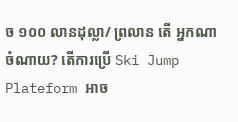ច ១០០ លានដុល្លា/ ព្រលាន តើ អ្នកណាចំណាយ? តើការប្រើ Ski Jump Plateform អាច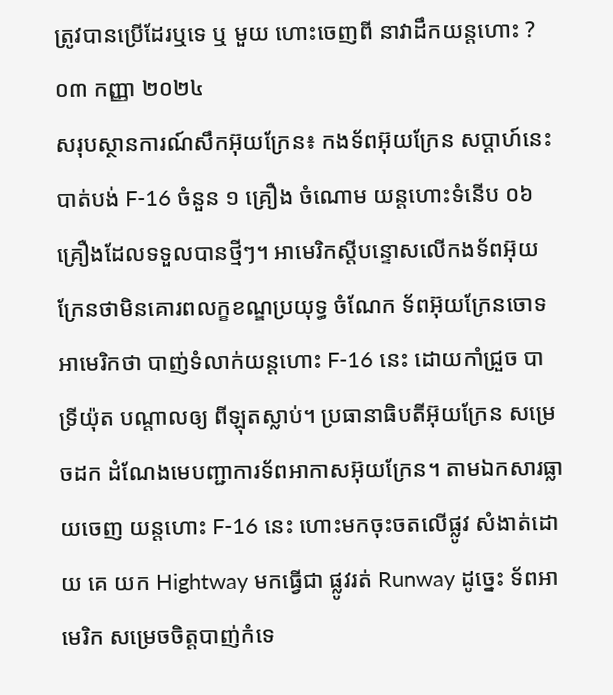ត្រូវបានប្រើដែរឬទេ ឬ មួយ ហោះចេញពី នាវាដឹកយន្តហោះ ?
០៣ កញ្ញា ២០២៤
សរុបស្ថានការណ៍សឹកអ៊ុយក្រែន៖ កងទ័ពអ៊ុយក្រែន សប្តាហ៍នេះ បាត់បង់ F-16 ចំនួន ១ គ្រឿង ចំណោម យន្តហោះទំនើប ០៦ គ្រឿងដែលទទួលបានថ្មីៗ។ អាមេរិកស្តីបន្ទោសលើកងទ័ពអ៊ុយក្រែនថាមិនគោរពលក្ខខណ្ឌប្រយុទ្ធ ចំណែក ទ័ពអ៊ុយក្រែនចោទអាមេរិកថា បាញ់ទំលាក់យន្តហោះ F-16 នេះ ដោយកាំជ្រួច បាទ្រីយ៉ុត បណ្តាលឲ្យ ពីឡុតស្លាប់។ ប្រធានាធិបតីអ៊ុយក្រែន សម្រេចដក ដំណែងមេបញ្ជាការទ័ពអាកាសអ៊ុយក្រែន។ តាមឯកសារធ្លាយចេញ យន្តហោះ F-16 នេះ ហោះមកចុះចតលើផ្លូវ សំងាត់ដោយ គេ យក Hightway មកធ្វើជា ផ្លូវរត់ Runway ដូច្នេះ ទ័ពអាមេរិក សម្រេចចិត្តបាញ់កំទេ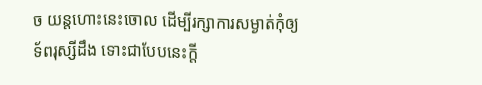ច យន្តហោះនេះចោល ដើម្បីរក្សាការសម្ងាត់កុំឲ្យទ័ពរុស្សីដឹង ទោះជាបែបនេះក្តី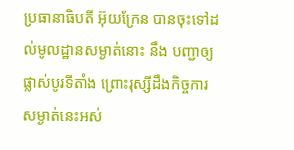ប្រធានាធិបតី អ៊ុយក្រែន បានចុះទៅដល់មូលដ្ឋានសម្ងាត់នោះ នឹង បញ្ជាឲ្យផ្លាស់បូរទីតាំង ព្រោះរុស្សីដឹងកិច្ចការសម្ងាត់នេះអស់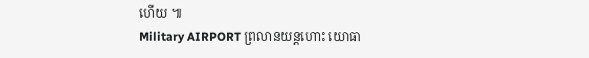ហើយ ៕
Military AIRPORT ព្រលានយន្តហោះ យោធា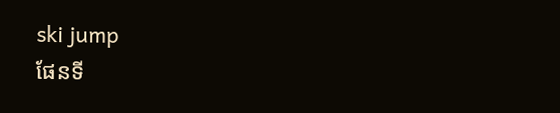ski jump
ផែនទី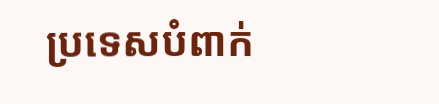ប្រទេសបំពាក់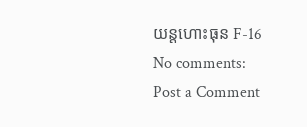យន្តហោះធុន F-16
No comments:
Post a Comment